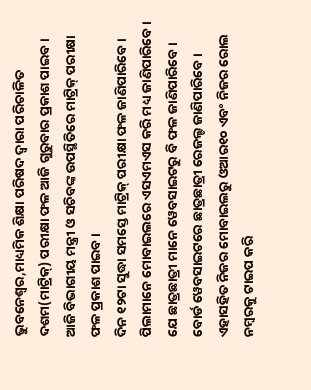ଭୁବନେଶ୍ୱର,ମାଧ୍ୟମିକ ଶିକ୍ଷା ପରିଷଦ ଦ୍ୱାରା ପରିଚାଳିତ ଦଶମ(ମାଟ୍ରିକ୍) ପରୀକ୍ଷା ଫଳ ଆଜି ଗୁରୁବାର ପ୍ରକାଶ ପାଇବ । ଆଜି ବିଭାଗୀୟ ମନ୍ତ୍ରୀ ଓ ସଚିବଙ୍କ ଉପସ୍ଥିତିରେ ମାଟ୍ରିକ୍ ପରୀକ୍ଷା ଫଳ ପ୍ରକାଶ ପାଇବ ।
ଦିନ ୧୨ଟା ସୁଦ୍ଧା ସମସ୍ତେ ମାଟ୍ରିକ୍ ପରୀକ୍ଷା ଫଳ ଜାଣିପାରିବେ । ପିଲାମାନେ ମୋବାଇଲରେ ଏସଏମଏସ କରି ମଧ୍ୟ ଜାଣିପାରିବେ । ଯେ ଛାତ୍ରଛାତ୍ରୀ ମାନେ ୱେବସାଇଟରୁ ବି ଫଳ ଜାଣିପାରିବେ । ବୋର୍ଡ ୱେବସାଇଟରେ ଛାତ୍ରଛାତ୍ରୀ ରେଜଲ୍ଟ ଜାଣିପାରିବେ । ଏହାସହିତ ନିଜର ମୋବାଇଲରୁ ଓଆର୧୦ ଏବଂ ନିଜର ରୋଲ ନମ୍ବରକୁ ଟାଇପ କରି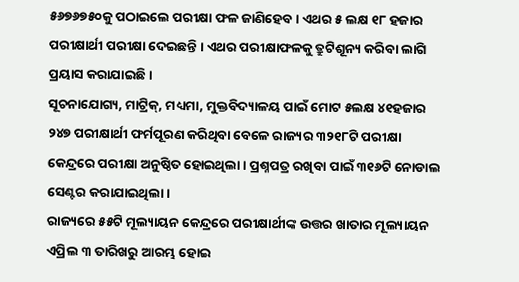୫୬୭୬୭୫୦କୁ ପଠାଇଲେ ପରୀକ୍ଷା ଫଳ ଜାଣିହେବ । ଏଥର ୫ ଲକ୍ଷ ୧୮ ହଜାର ପରୀକ୍ଷାର୍ଥୀ ପରୀକ୍ଷା ଦେଇଛନ୍ତି । ଏଥର ପରୀକ୍ଷାଫଳକୁ ତ୍ରୁଟିଶୂନ୍ୟ କରିବା ଲାଗି ପ୍ରୟାସ କରାଯାଇଛି ।
ସୂଚନାଯୋଗ୍ୟ, ମାଟ୍ରିକ୍, ମଧ୍ୟମା, ମୁକ୍ତବିଦ୍ୟାଳୟ ପାଇଁ ମୋଟ ୫ଲକ୍ଷ ୪୧ହଜାର ୨୪୭ ପରୀକ୍ଷାର୍ଥୀ ଫର୍ମପୂରଣ କରିଥିବା ବେଳେ ରାଜ୍ୟର ୩୨୧୮ଟି ପରୀକ୍ଷା କେନ୍ଦ୍ରରେ ପରୀକ୍ଷା ଅନୁଷ୍ଠିତ ହୋଇଥିଲା । ପ୍ରଶ୍ନପତ୍ର ରଖିବା ପାଇଁ ୩୧୬ଟି ନୋଡାଲ ସେଣ୍ଟର କରାଯାଇଥିଲା ।
ରାଜ୍ୟରେ ୫୫ଟି ମୂଲ୍ୟାୟନ କେନ୍ଦ୍ରରେ ପରୀକ୍ଷାର୍ଥୀଙ୍କ ଉତ୍ତର ଖାତାର ମୂଲ୍ୟାୟନ ଏପ୍ରିଲ ୩ ତାରିଖରୁ ଆରମ୍ଭ ହୋଇ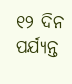୧୨ ଦିନ ପର୍ଯ୍ୟନ୍ତ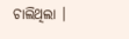ଚାଲିଥିଲା ।